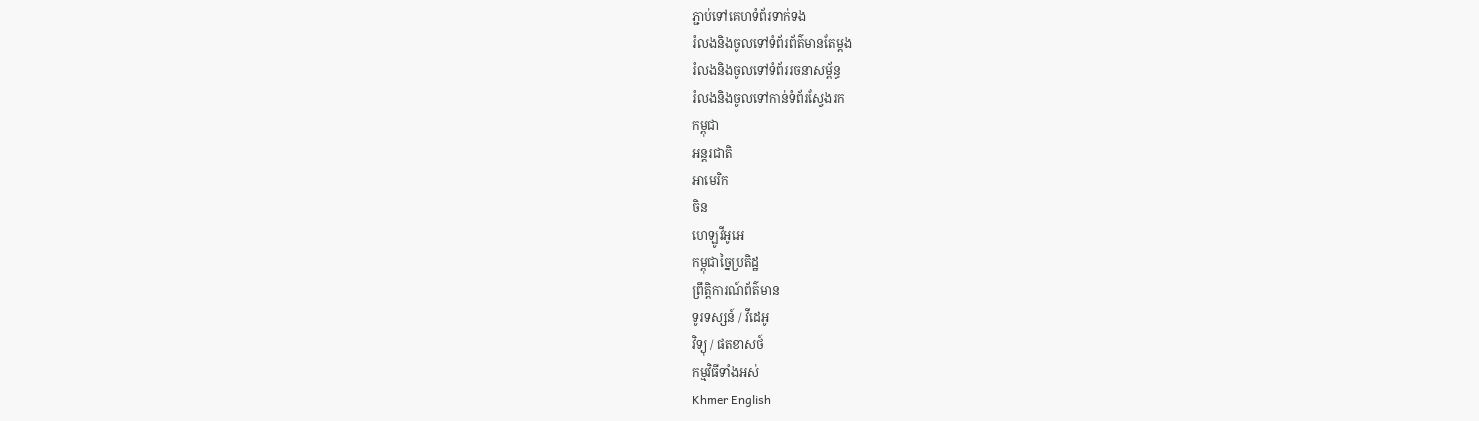ភ្ជាប់ទៅគេហទំព័រទាក់ទង
រំលងនិងចូលទៅទំព័រព័ត៌មានតែម្តង
រំលងនិងចូលទៅទំព័ររចនាសម្ព័ន្ធ
រំលងនិងចូលទៅកាន់ទំព័រស្វែងរក
កម្ពុជា
អន្តរជាតិ
អាមេរិក
ចិន
ហេឡូវីអូអេ
កម្ពុជាច្នៃប្រតិដ្ឋ
ព្រឹត្តិការណ៍ព័ត៌មាន
ទូរទស្សន៍ / វីដេអូ
វិទ្យុ / ផតខាសថ៍
កម្មវិធីទាំងអស់
Khmer English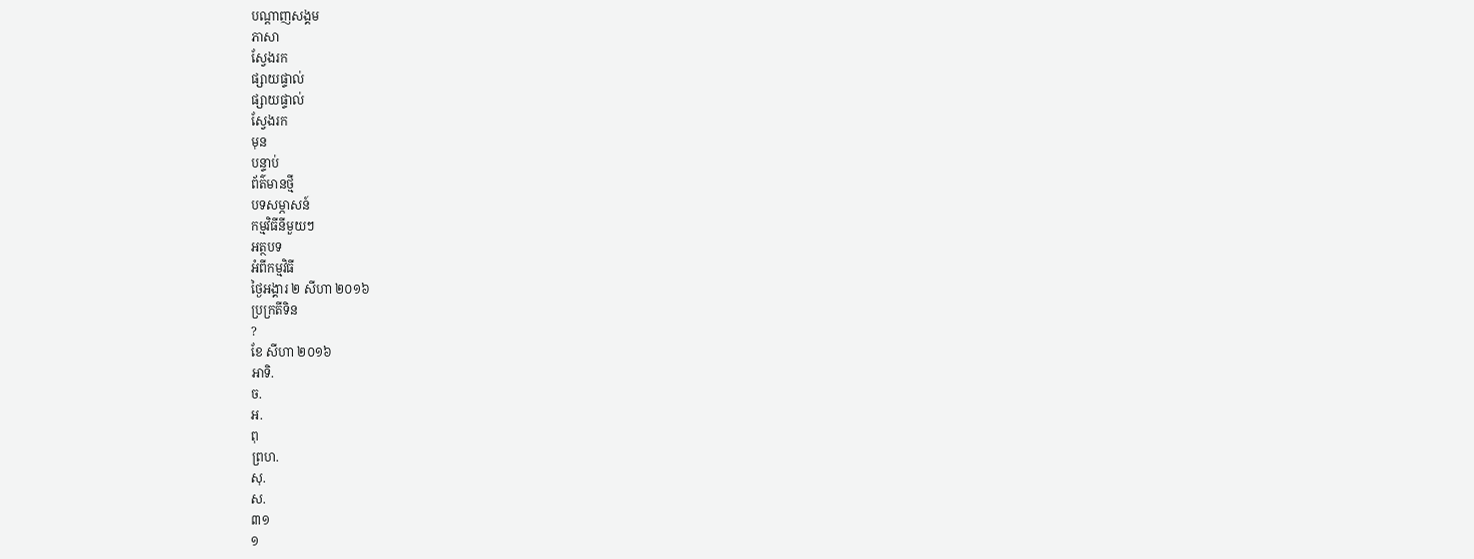បណ្តាញសង្គម
ភាសា
ស្វែងរក
ផ្សាយផ្ទាល់
ផ្សាយផ្ទាល់
ស្វែងរក
មុន
បន្ទាប់
ព័ត៌មានថ្មី
បទសម្ភាសន៍
កម្មវិធីនីមួយៗ
អត្ថបទ
អំពីកម្មវិធី
ថ្ងៃអង្គារ ២ សីហា ២០១៦
ប្រក្រតីទិន
?
ខែ សីហា ២០១៦
អាទិ.
ច.
អ.
ពុ
ព្រហ.
សុ.
ស.
៣១
១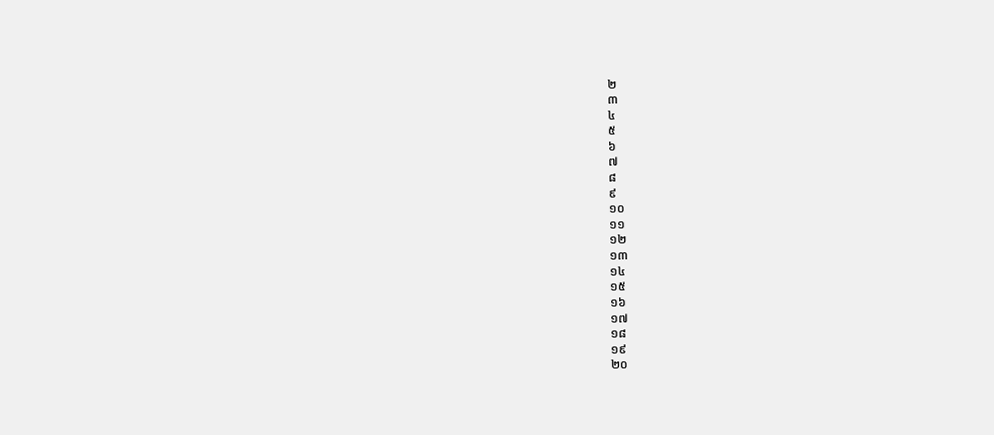២
៣
៤
៥
៦
៧
៨
៩
១០
១១
១២
១៣
១៤
១៥
១៦
១៧
១៨
១៩
២០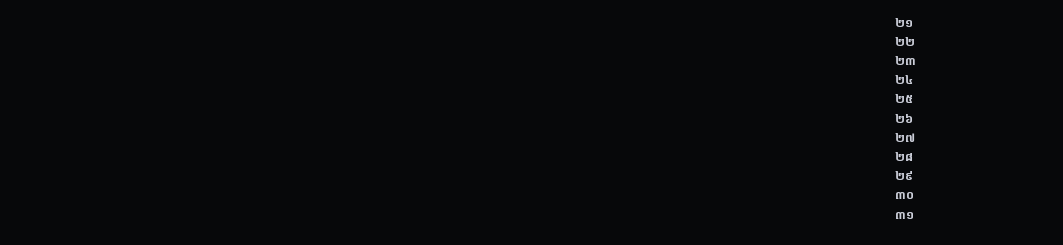២១
២២
២៣
២៤
២៥
២៦
២៧
២៨
២៩
៣០
៣១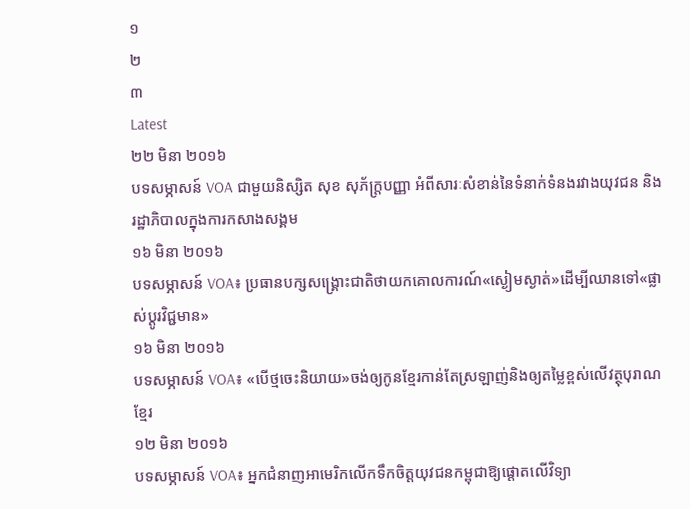១
២
៣
Latest
២២ មិនា ២០១៦
បទសម្ភាសន៍ VOA ជាមួយនិស្សិត សុខ សុភ័ក្រ្តបញ្ញា អំពីសារៈសំខាន់នៃទំនាក់ទំនងរវាងយុវជន និងរដ្ឋាភិបាលក្នុងការកសាងសង្គម
១៦ មិនា ២០១៦
បទសម្ភាសន៍ VOA៖ ប្រធានបក្សសង្គ្រោះជាតិថាយកគោលការណ៍«ស្ងៀមស្ងាត់»ដើម្បីឈានទៅ«ផ្លាស់ប្តូរវិជ្ជមាន»
១៦ មិនា ២០១៦
បទសម្ភាសន៍ VOA៖ «បើថ្មចេះនិយាយ»ចង់ឲ្យកូនខ្មែរកាន់តែស្រឡាញ់និងឲ្យតម្លៃខ្ពស់លើវត្ថុបុរាណខ្មែរ
១២ មិនា ២០១៦
បទសម្ភាសន៍ VOA៖ អ្នកជំនាញអាមេរិកលើកទឹកចិត្តយុវជនកម្ពុជាឱ្យផ្តោតលើវិទ្យា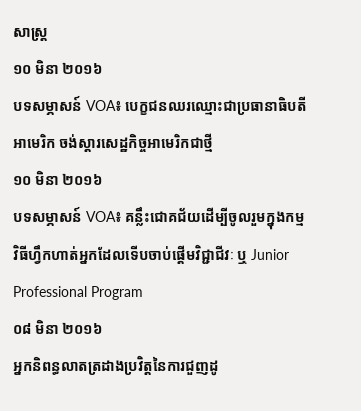សាស្រ្ត
១០ មិនា ២០១៦
បទសម្ភាសន៍ VOA៖ បេក្ខជនឈរឈ្មោះជាប្រធានាធិបតីអាមេរិក ចង់ស្តារសេដ្ឋកិច្ចអាមេរិកជាថ្មី
១០ មិនា ២០១៦
បទសម្ភាសន៍ VOA៖ គន្លឹះជោគជ័យដើម្បីចូលរួមក្នុងកម្មវិធីហ្វឹកហាត់អ្នកដែលទើបចាប់ផ្តើមវិជ្ជាជីវៈ ឬ Junior Professional Program
០៨ មិនា ២០១៦
អ្នកនិពន្ធលាតត្រដាងប្រវិត្តនៃការជួញដូ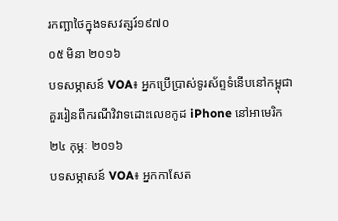រកញ្ឆាថៃក្នុងទសវត្សរ៍១៩៧០
០៥ មិនា ២០១៦
បទសម្ភាសន៍ VOA៖ អ្នកប្រើប្រាស់ទូរស័ព្ទទំនើបនៅកម្ពុជាគួររៀនពីករណីវិវាទដោះលេខកូដ iPhone នៅអាមេរិក
២៤ កុម្ភៈ ២០១៦
បទសម្ភាសន៍ VOA៖ អ្នកកាសែត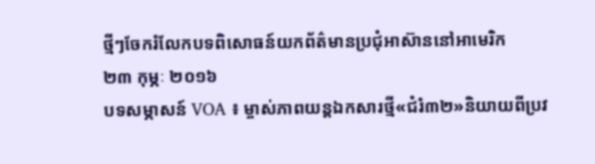ថ្មីៗចែករំលែកបទពិសោធន៍យកព័ត៌មានប្រជុំអាស៊ាននៅអាមេរិក
២៣ កុម្ភៈ ២០១៦
បទសម្ភាសន៍ VOA ៖ ម្ចាស់ភាពយន្តឯកសារថ្មី«ជំរំ៣២»និយាយពីប្រវ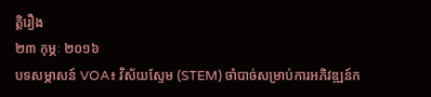ត្តិរឿង
២៣ កុម្ភៈ ២០១៦
បទសម្ភាសន៍ VOA៖ វិស័យស្ទែម (STEM) ចាំបាច់សម្រាប់ការអភិវឌ្ឍន៍ក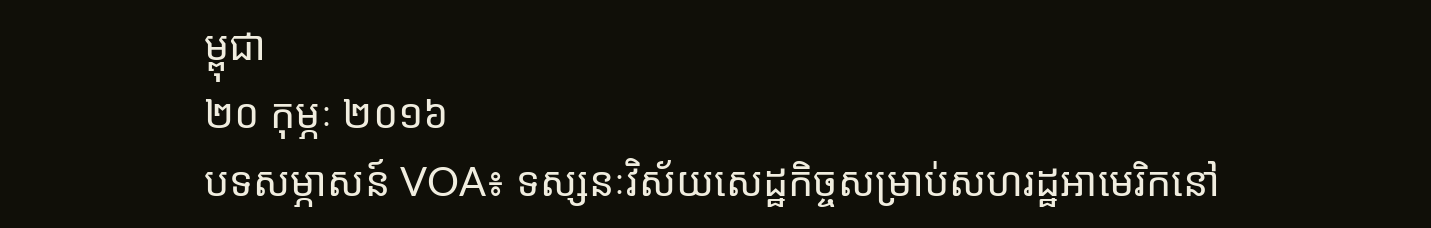ម្ពុជា
២០ កុម្ភៈ ២០១៦
បទសម្ភាសន៍ VOA៖ ទស្សនៈវិស័យសេដ្ឋកិច្ចសម្រាប់សហរដ្ឋអាមេរិកនៅ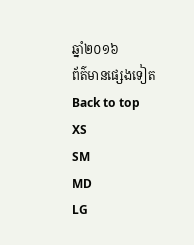ឆ្នាំ២០១៦
ព័ត៌មានផ្សេងទៀត
Back to top
XS
SM
MD
LG